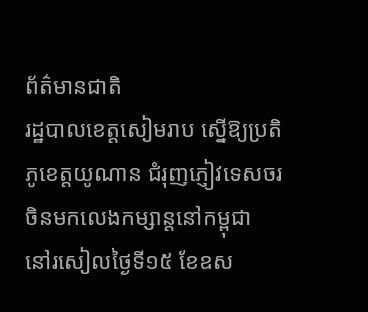ព័ត៌មានជាតិ
រដ្ឋបាលខេត្តសៀមរាប ស្នើឱ្យប្រតិភូខេត្តយូណាន ជំរុញភ្ញៀវទេសចរចិនមកលេងកម្សាន្តនៅកម្ពុជា
នៅរសៀលថ្ងៃទី១៥ ខែឧស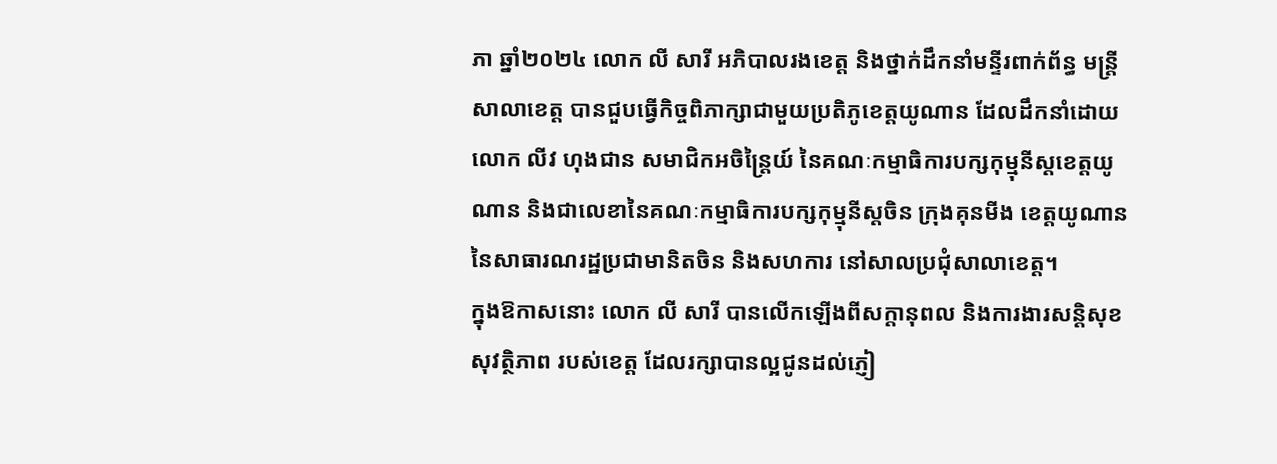ភា ឆ្នាំ២០២៤ លោក លី សារី អភិបាលរងខេត្ត និងថ្នាក់ដឹកនាំមន្ទីរពាក់ព័ន្ធ មន្ត្រីសាលាខេត្ត បានជួបធ្វើកិច្ចពិភាក្សាជាមួយប្រតិភូខេត្តយូណាន ដែលដឹកនាំដោយលោក លីវ ហុងជាន សមាជិកអចិន្ត្រៃយ៍ នៃគណៈកម្មាធិការបក្សកុម្មុនីស្តខេត្តយូណាន និងជាលេខានៃគណៈកម្មាធិការបក្សកុម្មុនីស្តចិន ក្រុងគុនមីង ខេត្តយូណាន នៃសាធារណរដ្ឋប្រជាមានិតចិន និងសហការ នៅសាលប្រជុំសាលាខេត្ត។
ក្នុងឱកាសនោះ លោក លី សារី បានលើកឡើងពីសក្តានុពល និងការងារសន្តិសុខ សុវត្ថិភាព របស់ខេត្ត ដែលរក្សាបានល្អជូនដល់ភ្ញៀ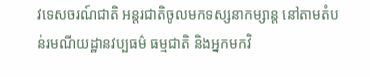វទេសចរណ៍ជាតិ អន្តរជាតិចូលមកទស្សនាកម្សាន្ត នៅតាមតំបន់រមណីយដ្ឋានវប្បធម៌ ធម្មជាតិ និងអ្នកមកវិ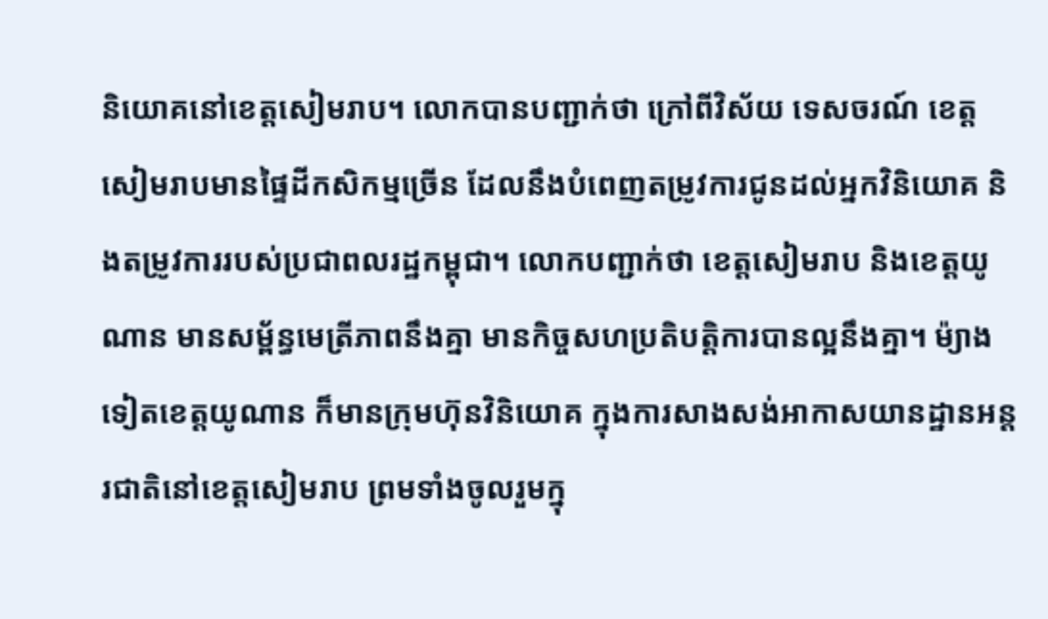និយោគនៅខេត្តសៀមរាប។ លោកបានបញ្ជាក់ថា ក្រៅពីវិស័យ ទេសចរណ៍ ខេត្តសៀមរាបមានផ្ទៃដីកសិកម្មច្រើន ដែលនឹងបំពេញតម្រូវការជូនដល់អ្នកវិនិយោគ និងតម្រូវការរបស់ប្រជាពលរដ្ឋកម្ពុជា។ លោកបញ្ជាក់ថា ខេត្តសៀមរាប និងខេត្តយូណាន មានសម្ព័ន្ធមេត្រីភាពនឹងគ្នា មានកិច្ចសហប្រតិបត្តិការបានល្អនឹងគ្នា។ ម៉្យាងទៀតខេត្តយូណាន ក៏មានក្រុមហ៊ុនវិនិយោគ ក្នុងការសាងសង់អាកាសយានដ្ឋានអន្តរជាតិនៅខេត្តសៀមរាប ព្រមទាំងចូលរួមក្នុ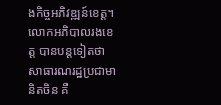ងកិច្ចអភិវឌ្ឍន៍ខេត្ត។
លោកអភិបាលរងខេត្ត បានបន្តទៀតថា សាធារណរដ្ឋប្រជាមានិតចិន គឺ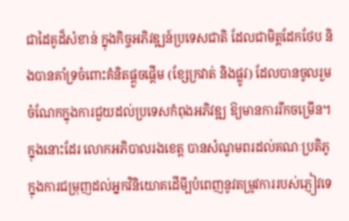ជាដៃគូដ៏សំខាន់ ក្នុងកិច្ចអភិវឌ្ឍន៍ប្រទេសជាតិ ដែលជាមិត្តដែកថែប និងបានគាំទ្រចំពោះគំនិតផ្តួចផ្តើម (ខ្សែក្រវាត់ និងផ្លូវ) ដែលបានចូលរួមចំណែកក្នុងការជួយដល់ប្រទេសកំពុងអភិវឌ្ឍ ឱ្យមានការរីកចម្រើន។ ក្នុងនោះដែរ លោកអភិបាលរងខេត្ត បានសំណូមពរដល់គណៈប្រតិភូ ក្នុងការជម្រុញដល់អ្នកវិនិយោគដើមី្បបំពេញនូវតម្រូវការរបស់ភ្ញៀវទេ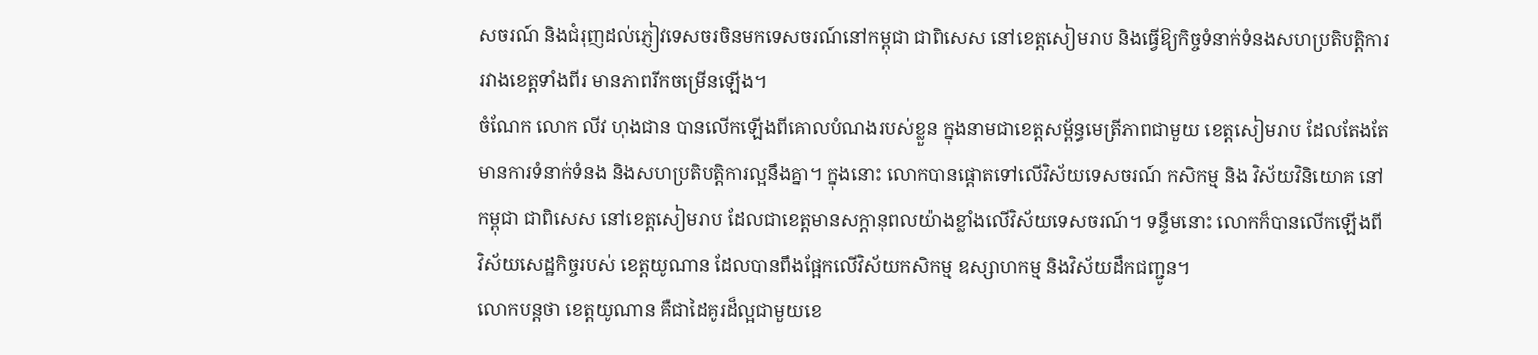សចរណ៍ និងជំរុញដល់ភ្ញៀវទេសចរចិនមកទេសចរណ៍នៅកម្ពុជា ជាពិសេស នៅខេត្តសៀមរាប និងធ្វើឱ្យកិច្ចទំនាក់ទំនងសហប្រតិបត្តិការរវាងខេត្តទាំងពីរ មានភាពរីកចម្រើនឡើង។
ចំណែក លោក លីវ ហុងជាន បានលើកឡើងពីគោលបំណងរបស់ខ្លួន ក្នុងនាមជាខេត្តសម្ព័ន្ធមេត្រីភាពជាមួយ ខេត្តសៀមរាប ដែលតែងតែមានការទំនាក់ទំនង និងសហប្រតិបត្តិការល្អនឹងគ្នា។ ក្នុងនោះ លោកបានផ្តោតទៅលើវិស័យទេសចរណ៍ កសិកម្ម និង វិស័យវិនិយោគ នៅកម្ពុជា ជាពិសេស នៅខេត្តសៀមរាប ដែលជាខេត្តមានសក្តានុពលយ៉ាងខ្លាំងលើវិស័យទេសចរណ៍។ ទន្ទឹមនោះ លោកក៏បានលើកឡើងពី វិស័យសេដ្ឋកិច្ចរបស់ ខេត្តយូណាន ដែលបានពឹងផ្អែកលើវិស័យកសិកម្ម ឧស្សាហកម្ម និងវិស័យដឹកជញ្ជូន។
លោកបន្តថា ខេត្តយូណាន គឺជាដៃគូរដ៏ល្អជាមួយខេ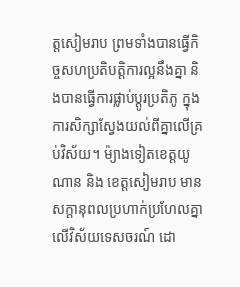ត្តសៀមរាប ព្រមទាំងបានធ្វើកិច្ចសហប្រតិបត្តិការល្អនឹងគ្នា និងបានធ្វើការផ្លាប់ប្តូរប្រតិភូ ក្នុងការសិក្សាស្វែងយល់ពីគ្នាលើគ្រប់វិស័យ។ ម៉្យាងទៀតខេត្តយូណាន និង ខេត្តសៀមរាប មានសក្តានុពលប្រហាក់ប្រហែលគ្នា លើវិស័យទេសចរណ៍ ដោ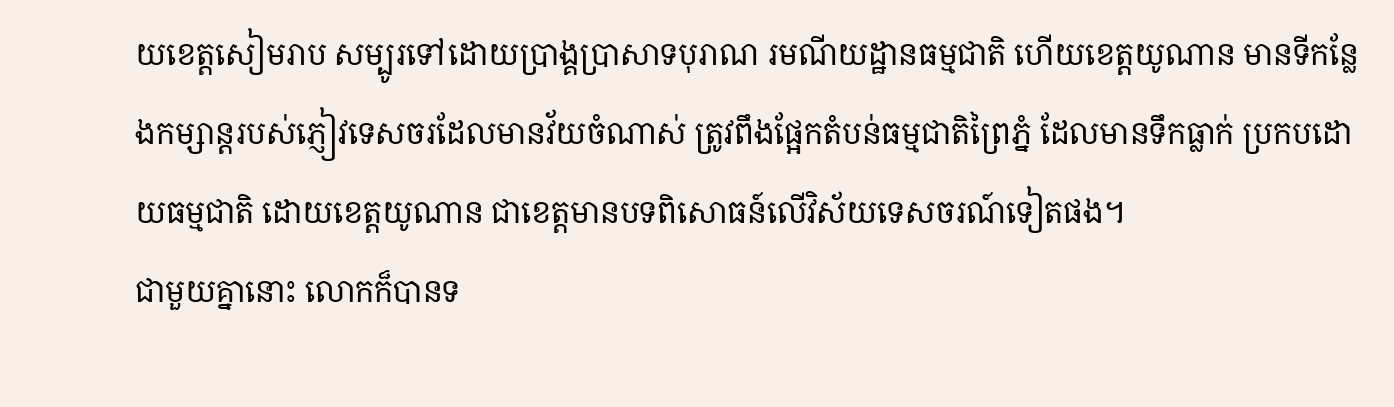យខេត្តសៀមរាប សម្បូរទៅដោយប្រាង្គប្រាសាទបុរាណ រមណីយដ្ឋានធម្មជាតិ ហើយខេត្តយូណាន មានទីកន្លែងកម្សាន្តរបស់ភ្ញៀវទេសចរដែលមានវ័យចំណាស់ ត្រូវពឹងផ្អែកតំបន់ធម្មជាតិព្រៃភ្នំ ដែលមានទឹកធ្លាក់ ប្រកបដោយធម្មជាតិ ដោយខេត្តយូណាន ជាខេត្តមានបទពិសោធន៍លើវិស័យទេសចរណ៍ទៀតផង។
ជាមួយគ្នានោះ លោកក៏បានទ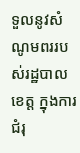ទួលនូវសំណូមពររបស់រដ្ឋបាលខេត្ត ក្នុងការជំរុ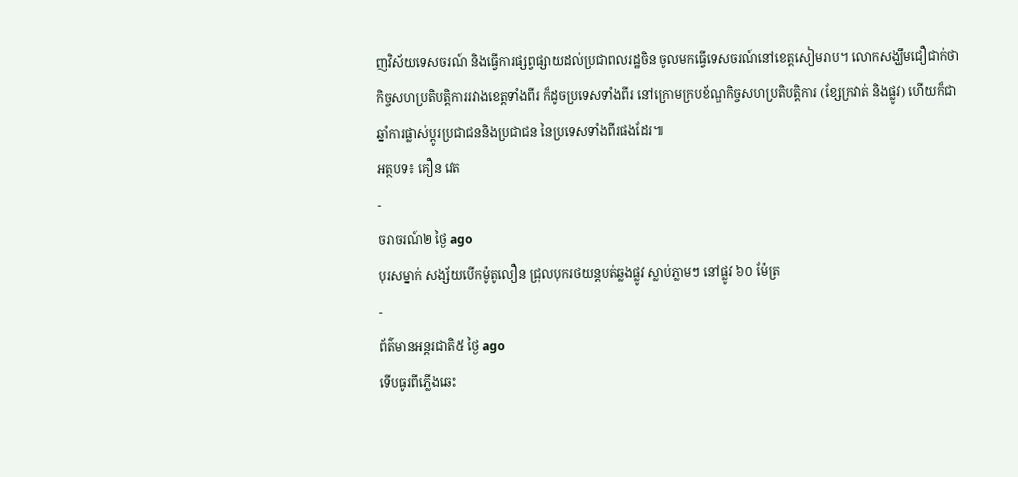ញវិស័យទេសចរណ៍ និងធ្វើការផ្សព្វផ្សាយដល់ប្រជាពលរដ្ឋចិន ចូលមកធ្វើទេសចរណ៍នៅខេត្តសៀមរាប។ លោកសង្ឃឹមជឿជាក់ថា កិច្ចសហប្រតិបត្តិការរវាងខេត្តទាំងពីរ ក៏ដូចប្រទេសទាំងពីរ នៅក្រោមក្របខ័ណ្ឌកិច្ចសហប្រតិបត្តិការ (ខ្សែក្រវាត់ និងផ្លូវ) ហើយក៏ជាឆ្នាំការផ្លាស់ប្តូរប្រជាជននិងប្រជាជន នៃប្រទេសទាំងពីរផងដែរ៕
អត្ថបទ៖ គឿន វេត
-
ចរាចរណ៍២ ថ្ងៃ ago
បុរសម្នាក់ សង្ស័យបើកម៉ូតូលឿន ជ្រុលបុករថយន្តបត់ឆ្លងផ្លូវ ស្លាប់ភ្លាមៗ នៅផ្លូវ ៦០ ម៉ែត្រ
-
ព័ត៌មានអន្ដរជាតិ៥ ថ្ងៃ ago
ទើបធូរពីភ្លើងឆេះ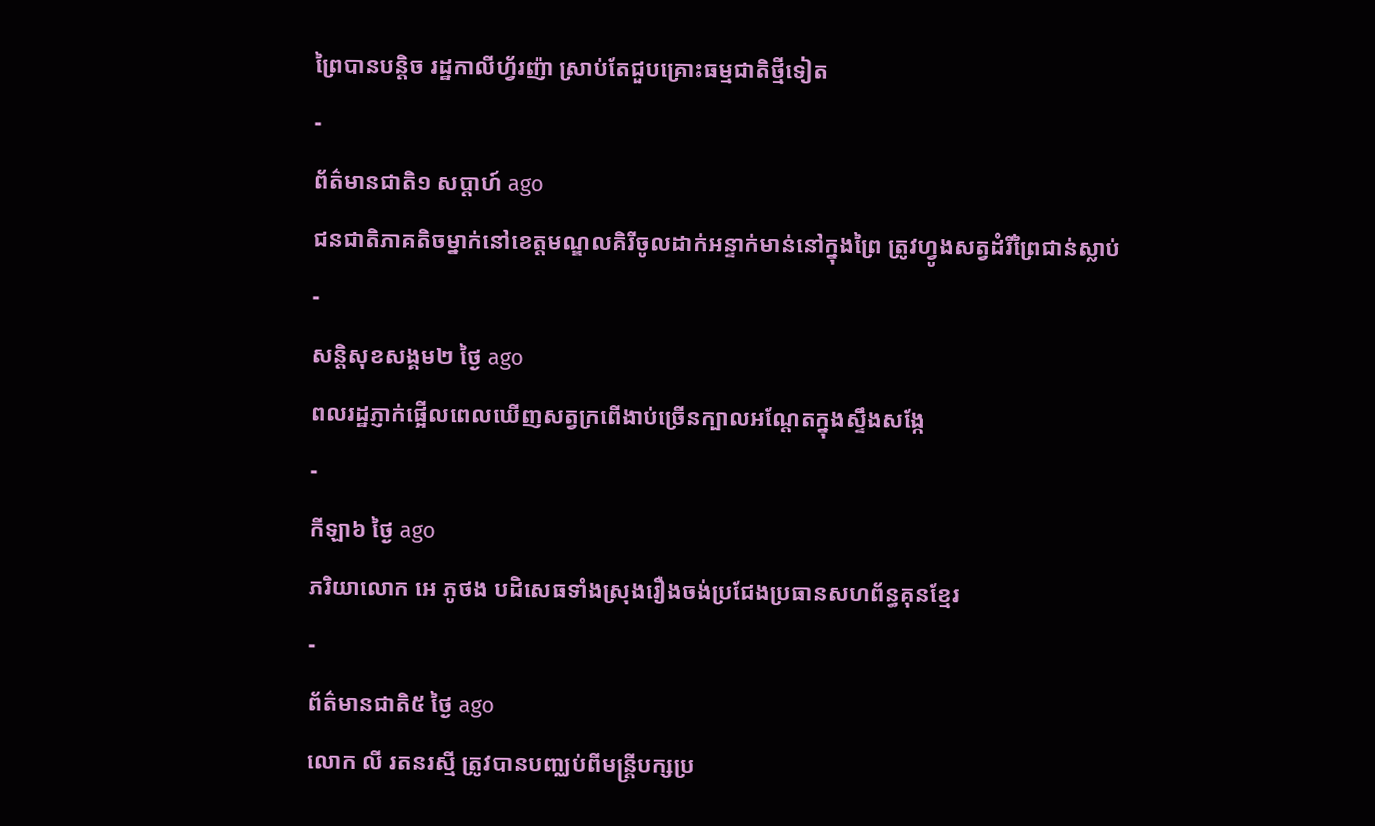ព្រៃបានបន្តិច រដ្ឋកាលីហ្វ័រញ៉ា ស្រាប់តែជួបគ្រោះធម្មជាតិថ្មីទៀត
-
ព័ត៌មានជាតិ១ សប្តាហ៍ ago
ជនជាតិភាគតិចម្នាក់នៅខេត្តមណ្ឌលគិរីចូលដាក់អន្ទាក់មាន់នៅក្នុងព្រៃ ត្រូវហ្វូងសត្វដំរីព្រៃជាន់ស្លាប់
-
សន្តិសុខសង្គម២ ថ្ងៃ ago
ពលរដ្ឋភ្ញាក់ផ្អើលពេលឃើញសត្វក្រពើងាប់ច្រើនក្បាលអណ្ដែតក្នុងស្ទឹងសង្កែ
-
កីឡា៦ ថ្ងៃ ago
ភរិយាលោក អេ ភូថង បដិសេធទាំងស្រុងរឿងចង់ប្រជែងប្រធានសហព័ន្ធគុនខ្មែរ
-
ព័ត៌មានជាតិ៥ ថ្ងៃ ago
លោក លី រតនរស្មី ត្រូវបានបញ្ឈប់ពីមន្ត្រីបក្សប្រ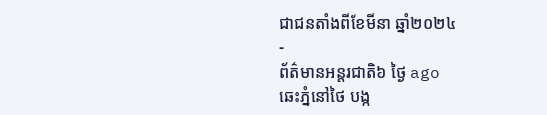ជាជនតាំងពីខែមីនា ឆ្នាំ២០២៤
-
ព័ត៌មានអន្ដរជាតិ៦ ថ្ងៃ ago
ឆេះភ្នំនៅថៃ បង្ក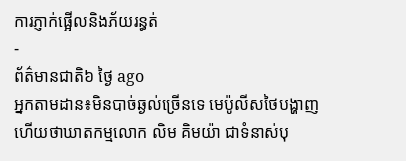ការភ្ញាក់ផ្អើលនិងភ័យរន្ធត់
-
ព័ត៌មានជាតិ៦ ថ្ងៃ ago
អ្នកតាមដាន៖មិនបាច់ឆ្ងល់ច្រើនទេ មេប៉ូលីសថៃបង្ហាញហើយថាឃាតកម្មលោក លិម គិមយ៉ា ជាទំនាស់បុ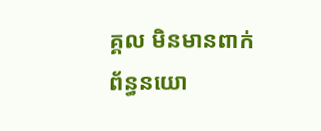គ្គល មិនមានពាក់ព័ន្ធនយោ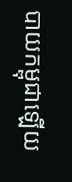បាយកម្ពុជាឡើយ